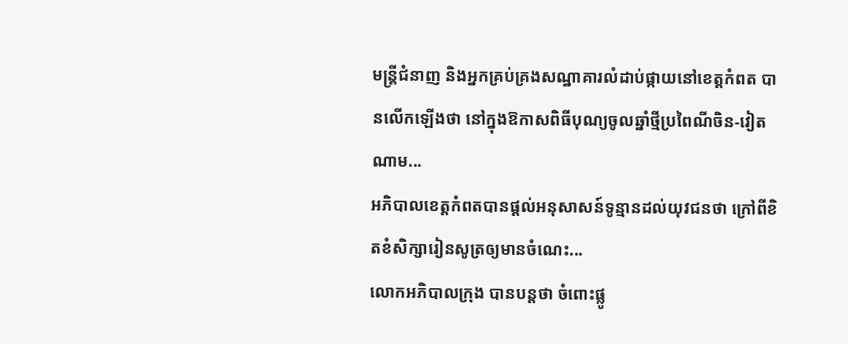មន្ត្រីជំនាញ និងអ្នកគ្រប់គ្រងសណ្ឋាគារលំដាប់ផ្កាយនៅខេត្តកំពត បានលើកឡើងថា នៅក្នុងឱកាសពិធីបុណ្យចូលឆ្នាំថ្មីប្រពៃណីចិន-វៀតណាម...
អភិបាលខេត្តកំពតបានផ្តល់អនុសាសន៍ទូន្មានដល់យុវជនថា ក្រៅពីខិតខំសិក្សារៀនសូត្រឲ្យមានចំណេះ...
លោកអភិបាលក្រុង បានបន្តថា ចំពោះផ្លូ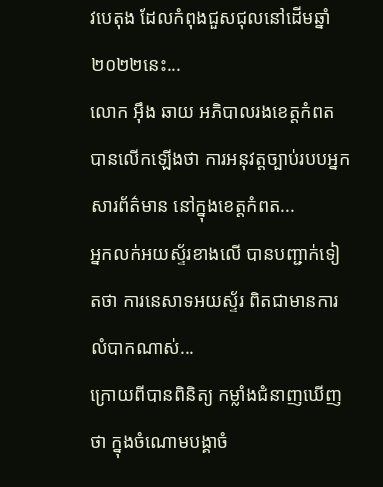វបេតុង ដែលកំពុងជួសជុលនៅដើមឆ្នាំ ២០២២នេះ...
លោក អ៊ឹង ឆាយ អភិបាលរងខេត្តកំពត បានលើកឡើងថា ការអនុវត្តច្បាប់របបអ្នកសារព័ត៌មាន នៅក្នុងខេត្តកំពត...
អ្នកលក់អយស្ទ័រខាងលើ បានបញ្ជាក់ទៀតថា ការនេសាទអយស្ទ័រ ពិតជាមានការលំបាកណាស់...
ក្រោយពីបានពិនិត្យ កម្លាំងជំនាញឃើញថា ក្នុងចំណោមបង្គាចំ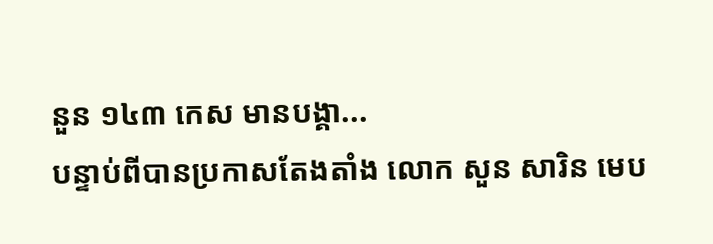នួន ១៤៣ កេស មានបង្គា...
បន្ទាប់ពីបានប្រកាសតែងតាំង លោក សួន សារិន មេប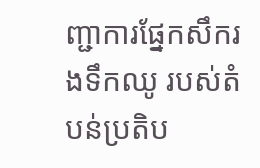ញ្ជាការផ្នែកសឹករងទឹកឈូ របស់តំបន់ប្រតិប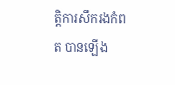ត្តិការសឹករងកំពត បានឡើង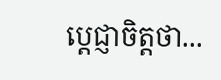ប្តេជ្ញាចិត្តថា...